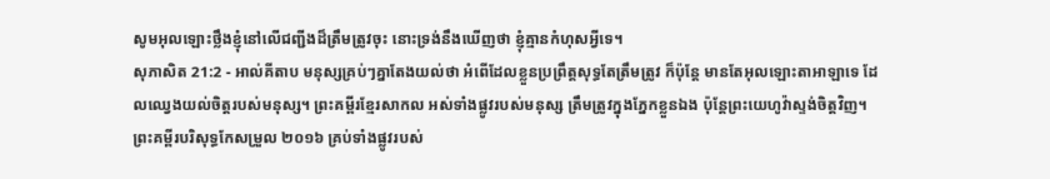សូមអុលឡោះថ្លឹងខ្ញុំនៅលើជញ្ជីងដ៏ត្រឹមត្រូវចុះ នោះទ្រង់នឹងឃើញថា ខ្ញុំគ្មានកំហុសអ្វីទេ។
សុភាសិត 21:2 - អាល់គីតាប មនុស្សគ្រប់ៗគ្នាតែងយល់ថា អំពើដែលខ្លួនប្រព្រឹត្តសុទ្ធតែត្រឹមត្រូវ ក៏ប៉ុន្តែ មានតែអុលឡោះតាអាឡាទេ ដែលឈ្វេងយល់ចិត្តរបស់មនុស្ស។ ព្រះគម្ពីរខ្មែរសាកល អស់ទាំងផ្លូវរបស់មនុស្ស ត្រឹមត្រូវក្នុងភ្នែកខ្លួនឯង ប៉ុន្តែព្រះយេហូវ៉ាស្ទង់ចិត្តវិញ។ ព្រះគម្ពីរបរិសុទ្ធកែសម្រួល ២០១៦ គ្រប់ទាំងផ្លូវរបស់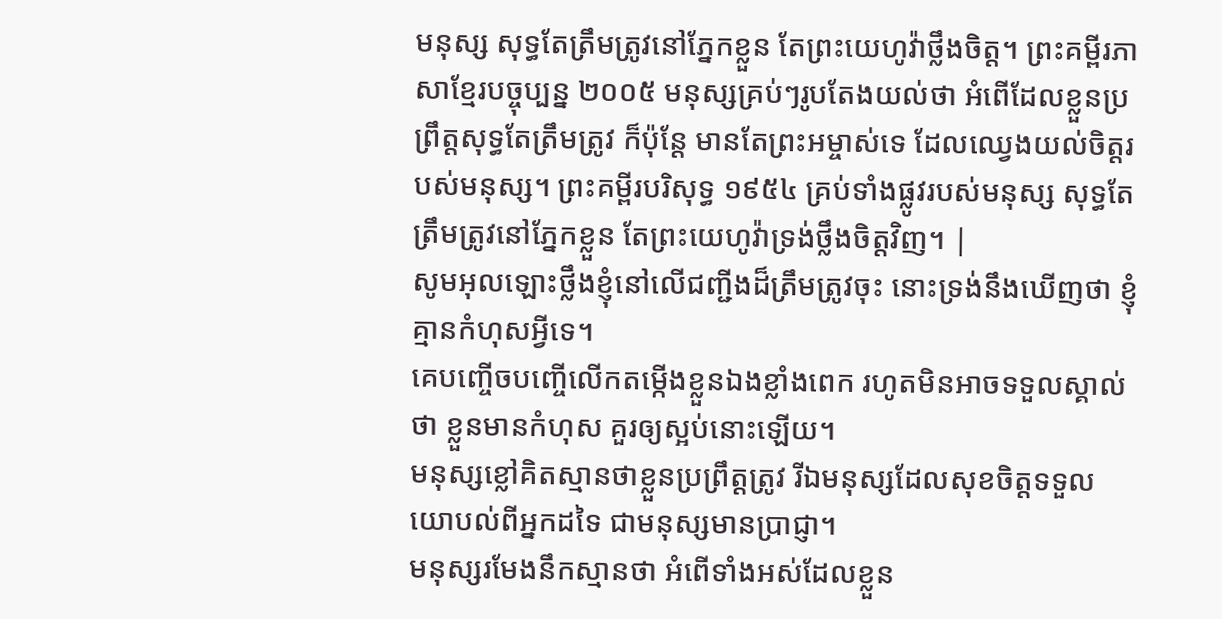មនុស្ស សុទ្ធតែត្រឹមត្រូវនៅភ្នែកខ្លួន តែព្រះយេហូវ៉ាថ្លឹងចិត្ត។ ព្រះគម្ពីរភាសាខ្មែរបច្ចុប្បន្ន ២០០៥ មនុស្សគ្រប់ៗរូបតែងយល់ថា អំពើដែលខ្លួនប្រព្រឹត្តសុទ្ធតែត្រឹមត្រូវ ក៏ប៉ុន្តែ មានតែព្រះអម្ចាស់ទេ ដែលឈ្វេងយល់ចិត្តរបស់មនុស្ស។ ព្រះគម្ពីរបរិសុទ្ធ ១៩៥៤ គ្រប់ទាំងផ្លូវរបស់មនុស្ស សុទ្ធតែត្រឹមត្រូវនៅភ្នែកខ្លួន តែព្រះយេហូវ៉ាទ្រង់ថ្លឹងចិត្តវិញ។ |
សូមអុលឡោះថ្លឹងខ្ញុំនៅលើជញ្ជីងដ៏ត្រឹមត្រូវចុះ នោះទ្រង់នឹងឃើញថា ខ្ញុំគ្មានកំហុសអ្វីទេ។
គេបញ្ចើចបញ្ចើលើកតម្កើងខ្លួនឯងខ្លាំងពេក រហូតមិនអាចទទួលស្គាល់ថា ខ្លួនមានកំហុស គួរឲ្យស្អប់នោះឡើយ។
មនុស្សខ្លៅគិតស្មានថាខ្លួនប្រព្រឹត្តត្រូវ រីឯមនុស្សដែលសុខចិត្តទទួលយោបល់ពីអ្នកដទៃ ជាមនុស្សមានប្រាជ្ញា។
មនុស្សរមែងនឹកស្មានថា អំពើទាំងអស់ដែលខ្លួន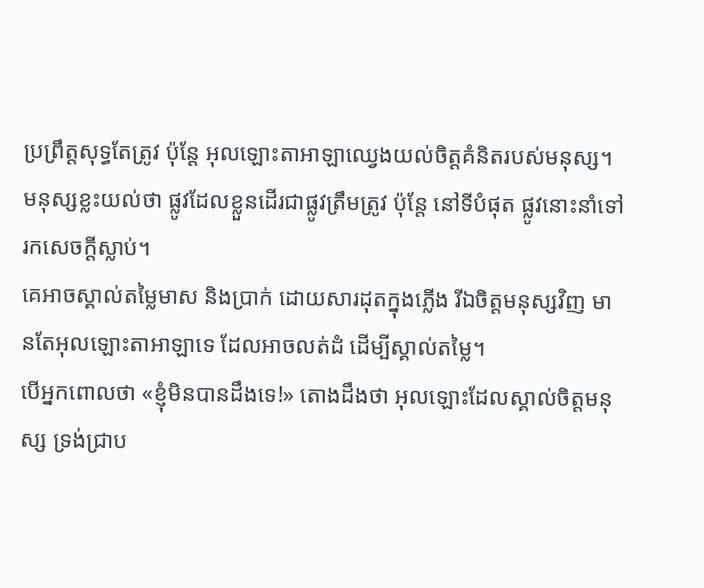ប្រព្រឹត្តសុទ្ធតែត្រូវ ប៉ុន្តែ អុលឡោះតាអាឡាឈ្វេងយល់ចិត្តគំនិតរបស់មនុស្ស។
មនុស្សខ្លះយល់ថា ផ្លូវដែលខ្លួនដើរជាផ្លូវត្រឹមត្រូវ ប៉ុន្តែ នៅទីបំផុត ផ្លូវនោះនាំទៅរកសេចក្ដីស្លាប់។
គេអាចស្គាល់តម្លៃមាស និងប្រាក់ ដោយសារដុតក្នុងភ្លើង រីឯចិត្តមនុស្សវិញ មានតែអុលឡោះតាអាឡាទេ ដែលអាចលត់ដំ ដើម្បីស្គាល់តម្លៃ។
បើអ្នកពោលថា «ខ្ញុំមិនបានដឹងទេ!» តោងដឹងថា អុលឡោះដែលស្គាល់ចិត្តមនុស្ស ទ្រង់ជ្រាប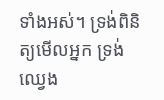ទាំងអស់។ ទ្រង់ពិនិត្យមើលអ្នក ទ្រង់ឈ្វេង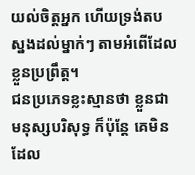យល់ចិត្តអ្នក ហើយទ្រង់តបស្នងដល់ម្នាក់ៗ តាមអំពើដែលខ្លួនប្រព្រឹត្ត។
ជនប្រភេទខ្លះស្មានថា ខ្លួនជាមនុស្សបរិសុទ្ធ ក៏ប៉ុន្តែ គេមិនដែល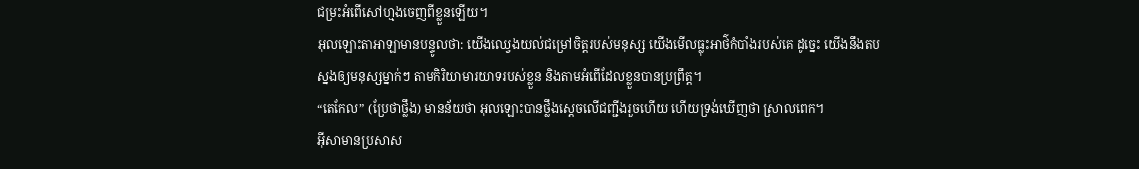ជម្រះអំពើសៅហ្មងចេញពីខ្លួនឡើយ។
អុលឡោះតាអាឡាមានបន្ទូលថា: យើងឈ្វេងយល់ជម្រៅចិត្តរបស់មនុស្ស យើងមើលធ្លុះអាថ៌កំបាំងរបស់គេ ដូច្នេះ យើងនឹងតបស្នងឲ្យមនុស្សម្នាក់ៗ តាមកិរិយាមារយាទរបស់ខ្លួន និងតាមអំពើដែលខ្លួនបានប្រព្រឹត្ត។
“តេកែល” (ប្រែថាថ្លឹង) មានន័យថា អុលឡោះបានថ្លឹងស្តេចលើជញ្ជីងរួចហើយ ហើយទ្រង់ឃើញថា ស្រាលពេក។
អ៊ីសាមានប្រសាស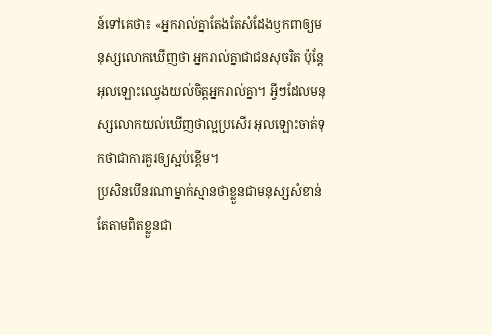ន៍ទៅគេថា៖ «អ្នករាល់គ្នាតែងតែសំដែងឫកពាឲ្យមនុស្សលោកឃើញថា អ្នករាល់គ្នាជាជនសុចរិត ប៉ុន្តែ អុលឡោះឈ្វេងយល់ចិត្ដអ្នករាល់គ្នា។ អ្វីៗដែលមនុស្សលោកយល់ឃើញថាល្អប្រសើរ អុលឡោះចាត់ទុកថាជាការគួរឲ្យស្អប់ខ្ពើម។
ប្រសិនបើនរណាម្នាក់ស្មានថាខ្លួនជាមនុស្សសំខាន់ តែតាមពិតខ្លួនជា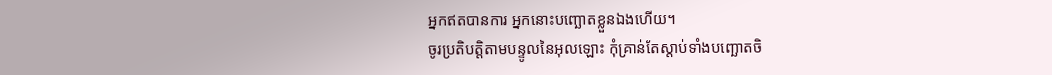អ្នកឥតបានការ អ្នកនោះបញ្ឆោតខ្លួនឯងហើយ។
ចូរប្រតិបត្ដិតាមបន្ទូលនៃអុលឡោះ កុំគ្រាន់តែស្ដាប់ទាំងបញ្ឆោតចិ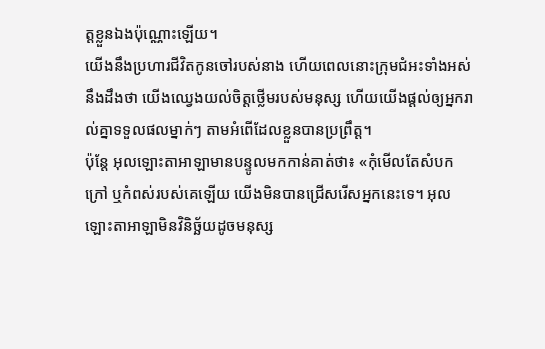ត្ដខ្លួនឯងប៉ុណ្ណោះឡើយ។
យើងនឹងប្រហារជីវិតកូនចៅរបស់នាង ហើយពេលនោះក្រុមជំអះទាំងអស់នឹងដឹងថា យើងឈ្វេងយល់ចិត្ដថ្លើមរបស់មនុស្ស ហើយយើងផ្ដល់ឲ្យអ្នករាល់គ្នាទទួលផលម្នាក់ៗ តាមអំពើដែលខ្លួនបានប្រព្រឹត្ដ។
ប៉ុន្តែ អុលឡោះតាអាឡាមានបន្ទូលមកកាន់គាត់ថា៖ «កុំមើលតែសំបកក្រៅ ឬកំពស់របស់គេឡើយ យើងមិនបានជ្រើសរើសអ្នកនេះទេ។ អុលឡោះតាអាឡាមិនវិនិច្ឆ័យដូចមនុស្ស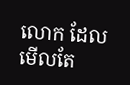លោក ដែលមើលតែ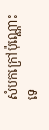សំបកក្រៅប៉ុណ្ណោះទេ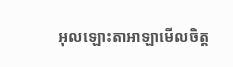អុលឡោះតាអាឡាមើលចិត្ត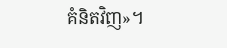គំនិតវិញ»។